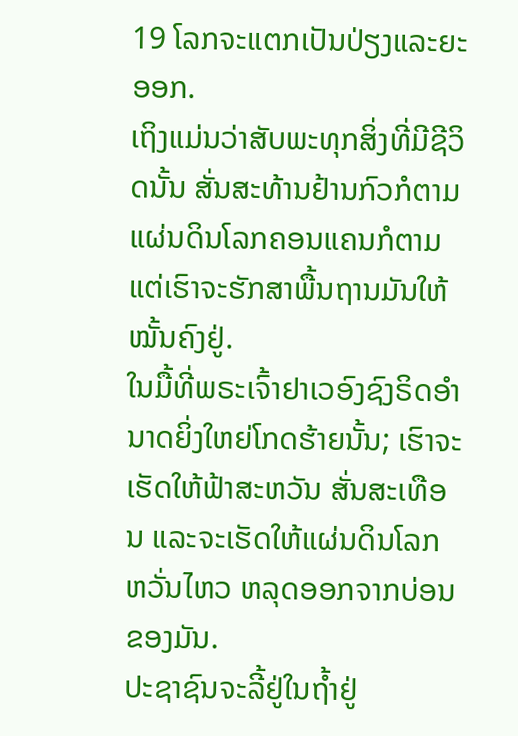19 ໂລກຈະແຕກເປັນປ່ຽງແລະຍະອອກ.
ເຖິງແມ່ນວ່າສັບພະທຸກສິ່ງທີ່ມີຊີວິດນັ້ນ ສັ່ນສະທ້ານຢ້ານກົວກໍຕາມ ແຜ່ນດິນໂລກຄອນແຄນກໍຕາມ ແຕ່ເຮົາຈະຮັກສາພື້ນຖານມັນໃຫ້ໝັ້ນຄົງຢູ່.
ໃນມື້ທີ່ພຣະເຈົ້າຢາເວອົງຊົງຣິດອຳນາດຍິ່ງໃຫຍ່ໂກດຮ້າຍນັ້ນ; ເຮົາຈະເຮັດໃຫ້ຟ້າສະຫວັນ ສັ່ນສະເທືອນ ແລະຈະເຮັດໃຫ້ແຜ່ນດິນໂລກຫວັ່ນໄຫວ ຫລຸດອອກຈາກບ່ອນຂອງມັນ.
ປະຊາຊົນຈະລີ້ຢູ່ໃນຖໍ້າຢູ່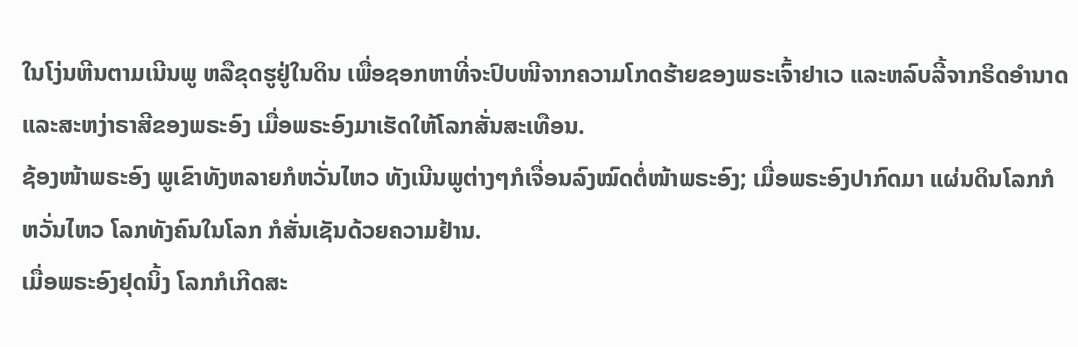ໃນໂງ່ນຫີນຕາມເນີນພູ ຫລືຂຸດຮູຢູ່ໃນດິນ ເພື່ອຊອກຫາທີ່ຈະປົບໜີຈາກຄວາມໂກດຮ້າຍຂອງພຣະເຈົ້າຢາເວ ແລະຫລົບລີ້ຈາກຣິດອຳນາດແລະສະຫງ່າຣາສີຂອງພຣະອົງ ເມື່ອພຣະອົງມາເຮັດໃຫ້ໂລກສັ່ນສະເທືອນ.
ຊ້ອງໜ້າພຣະອົງ ພູເຂົາທັງຫລາຍກໍຫວັ່ນໄຫວ ທັງເນີນພູຕ່າງໆກໍເຈື່ອນລົງໝົດຕໍ່ໜ້າພຣະອົງ; ເມື່ອພຣະອົງປາກົດມາ ແຜ່ນດິນໂລກກໍຫວັ່ນໄຫວ ໂລກທັງຄົນໃນໂລກ ກໍສັ່ນເຊັນດ້ວຍຄວາມຢ້ານ.
ເມື່ອພຣະອົງຢຸດນິ້ງ ໂລກກໍເກີດສະ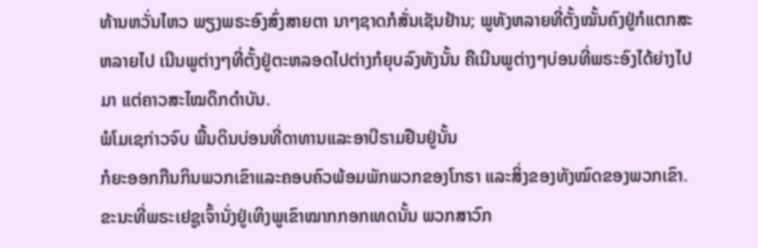ທ້ານຫວັ່ນໄຫວ ພຽງພຣະອົງສົ່ງສາຍຕາ ນາໆຊາດກໍສັ່ນເຊັນຢ້ານ; ພູທັງຫລາຍທີ່ຕັ້ງໝັ້ນຄົງຢູ່ກໍແຕກສະຫລາຍໄປ ເນີນພູຕ່າງໆທີ່ຕັ້ງຢູ່ຕະຫລອດໄປຕ່າງກໍຍຸບລົງທັງນັ້ນ ຄືເນີນພູຕ່າງໆບ່ອນທີ່ພຣະອົງໄດ້ຍ່າງໄປມາ ແຕ່ຄາວສະໄໝດຶກດຳບັນ.
ພໍໂມເຊກ່າວຈົບ ພື້ນດິນບ່ອນທີ່ດາທານແລະອາບີຣາມຢືນຢູ່ນັ້ນ
ກໍຍະອອກກືນກິນພວກເຂົາແລະຄອບຄົວພ້ອມພັກພວກຂອງໂກຣາ ແລະສິ່ງຂອງທັງໝົດຂອງພວກເຂົາ.
ຂະນະທີ່ພຣະເຢຊູເຈົ້ານັ່ງຢູ່ເທິງພູເຂົາໝາກກອກເທດນັ້ນ ພວກສາວົກ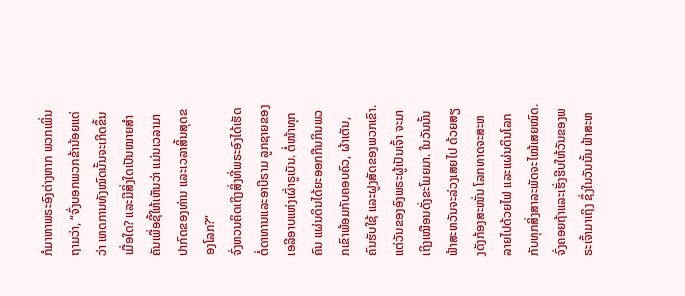ກໍມາຫາພຣະອົງຕ່າງຫາກ ພວກເພິ່ນຖາມວ່າ, “ຈົ່ງບອກພວກຂ້ານ້ອຍແດ່ວ່າ ເຫດການທັງໝົດນັ້ນຈະເກີດຂຶ້ນເມື່ອໃດ? ແລະມີສິ່ງໃດເປັນໝາຍສຳຄັນເພື່ອຊີ້ໃຫ້ເຫັນວ່າ ແມ່ນເວລາມາປາກົດຂອງທ່ານ ແລະເວລາສິ້ນສຸດຂອງໂລກ?”
ຈົ່ງຫວນຄິດເຖິງສິ່ງທີ່ພຣະອົງໄດ້ເຮັດຕໍ່ດາທານແລະອາບີຣາມ ລູກຊາຍຂອງເອລີອາບແຫ່ງເຜົ່າຣູເບັນ. ຕໍ່ໜ້າທຸກຄົນ ແຜ່ນດິນໄດ້ຍະອອກກືນກິນພວກເຂົາພ້ອມກັບຄອບຄົວ, ຜ້າເຕັນ, ຄົນຮັບໃຊ້ ແລະຝູງສັດຂອງພວກເຂົາ.
ແຕ່ວັນຂອງອົງພຣະຜູ້ເປັນເຈົ້າ ຈະມາເຖິງເໝືອນດັ່ງຂະໂມຍມາ. ໃນວັນນັ້ນ ຟ້າສະຫວັນຈະລ່ວງເສຍໄປ ດ້ວຍສຽງດັງກ້ອງສະໜັ່ນ ໂລກທາດຈະສະຫລາຍໄປດ້ວຍໄຟ ແລະແຜ່ນດິນໂລກກັບທຸກສິ່ງສາລະພັດຈະໄໝ້ເສຍໝົດ.
ຈົ່ງຄອຍຖ້າແລະເຮັ່ງຮີບໃຫ້ວັນຂອງພຣະເຈົ້າມາເຖິງ ຊຶ່ງໃນວັນນັ້ນ ຟ້າສະຫ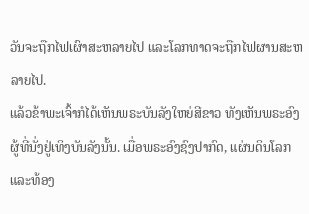ວັນຈະຖືກໄຟເຜົາສະຫລາຍໄປ ແລະໂລກທາດຈະຖືກໄຟຜານສະຫລາຍໄປ.
ແລ້ວຂ້າພະເຈົ້າກໍໄດ້ເຫັນພຣະບັນລັງໃຫຍ່ສີຂາວ ທັງເຫັນພຣະອົງຜູ້ທີ່ນັ່ງຢູ່ເທິງບັນລັງນັ້ນ. ເມື່ອພຣະອົງຊົງປາກົດ, ແຜ່ນດິນໂລກ ແລະທ້ອງ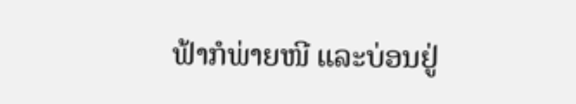ຟ້າກໍພ່າຍໜີ ແລະບ່ອນຢູ່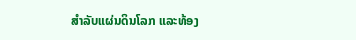ສຳລັບແຜ່ນດິນໂລກ ແລະທ້ອງ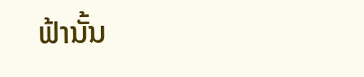ຟ້ານັ້ນ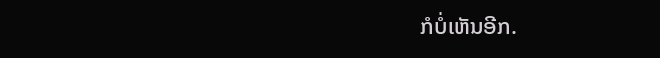ກໍບໍ່ເຫັນອີກ.